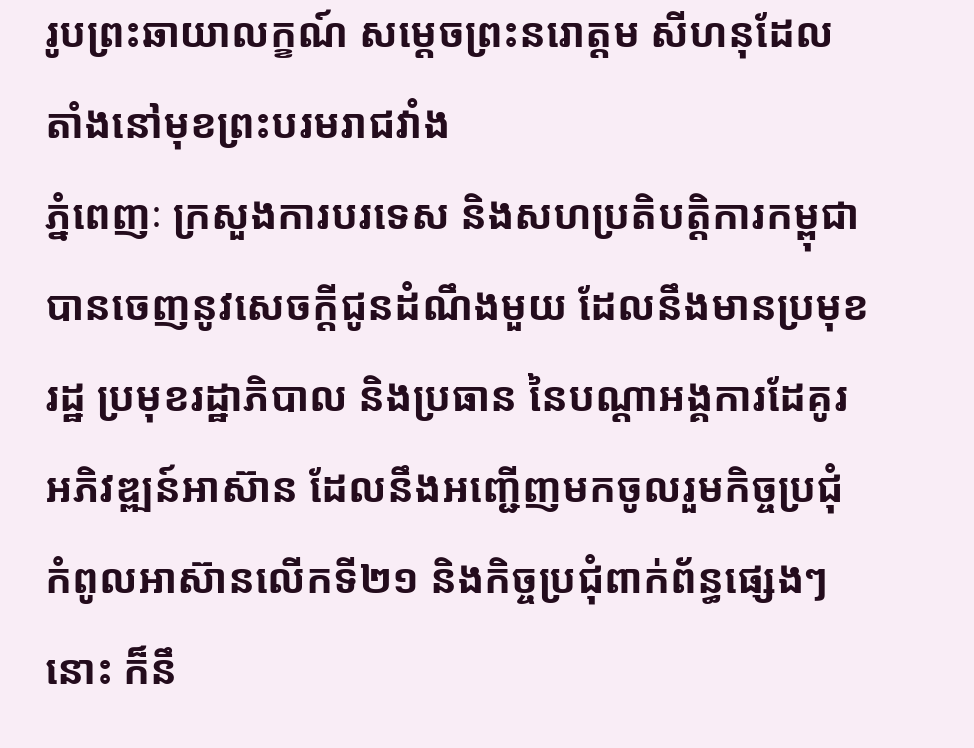រូបព្រះឆាយាលក្ខណ៍ សម្តេចព្រះនរោត្តម សីហនុដែលតាំងនៅមុខព្រះបរមរាជវាំង
ភ្នំពេញៈ ក្រសួងការបរទេស និងសហប្រតិបត្តិការកម្ពុជា បានចេញនូវសេចក្តីជូនដំណឹងមួយ ដែលនឹងមានប្រមុខរដ្ឋ ប្រមុខរដ្ឋាភិបាល និងប្រធាន នៃបណ្តាអង្គការដែគូរអភិវឌ្ឍន៍អាស៊ាន ដែលនឹងអញ្ជើញមកចូលរួមកិច្ចប្រជុំ កំពូលអាស៊ានលើកទី២១ និងកិច្ចប្រជុំពាក់ព័ន្ធផ្សេងៗនោះ ក៏នឹ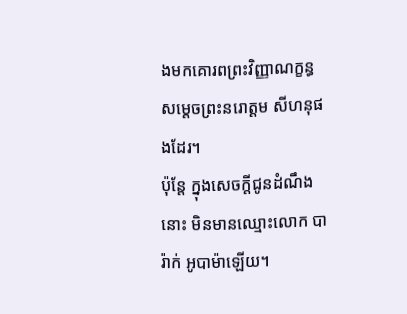ងមកគោរពព្រះវិញ្ញាណក្ខន្ធ សម្តេចព្រះនរោត្តម សីហនុផងដែរ។
ប៉ុន្តែ ក្នុងសេចក្តីជូនដំណឹងនោះ មិនមានឈ្មោះលោក បារ៉ាក់ អូបាម៉ាឡើយ។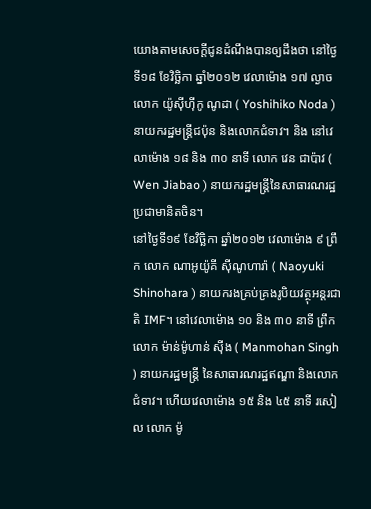យោងតាមសេចក្តីជូនដំណឹងបានឲ្យដឹងថា នៅថ្ងៃទី១៨ ខែវិច្ឆិកា ឆ្នាំ២០១២ វេលាម៉ោង ១៧ ល្ងាច លោក យ៉ូស៊ីហ៊ីកូ ណូដា ( Yoshihiko Noda ) នាយករដ្ឋមន្ត្រីជប៉ុន និងលោកជំទាវ។ និង នៅវេលាម៉ោង ១៨ និង ៣០ នាទី លោក វេន ជាប៉ាវ ( Wen Jiabao ) នាយករដ្ឋមន្ត្រីនៃសាធារណរដ្ឋប្រជាមានិតចិន។
នៅថ្ងៃទី១៩ ខែវិច្ឆិកា ឆ្នាំ២០១២ វេលាម៉ោង ៩ ព្រឹក លោក ណាអូយ៉ូគី ស៊ីណូហារ៉ា ( Naoyuki Shinohara ) នាយករងគ្រប់គ្រងរូបិយវត្ថុអន្តរជាតិ IMF។ នៅវេលាម៉ោង ១០ និង ៣០ នាទី ព្រឹក លោក ម៉ាន់ម៉ូហាន់ ស៊ីង ( Manmohan Singh ) នាយករដ្ឋមន្ត្រី នៃសាធារណរដ្ឋឥណ្ឌា និងលោកជំទាវ។ ហើយវេលាម៉ោង ១៥ និង ៤៥ នាទី រសៀល លោក ម៉ូ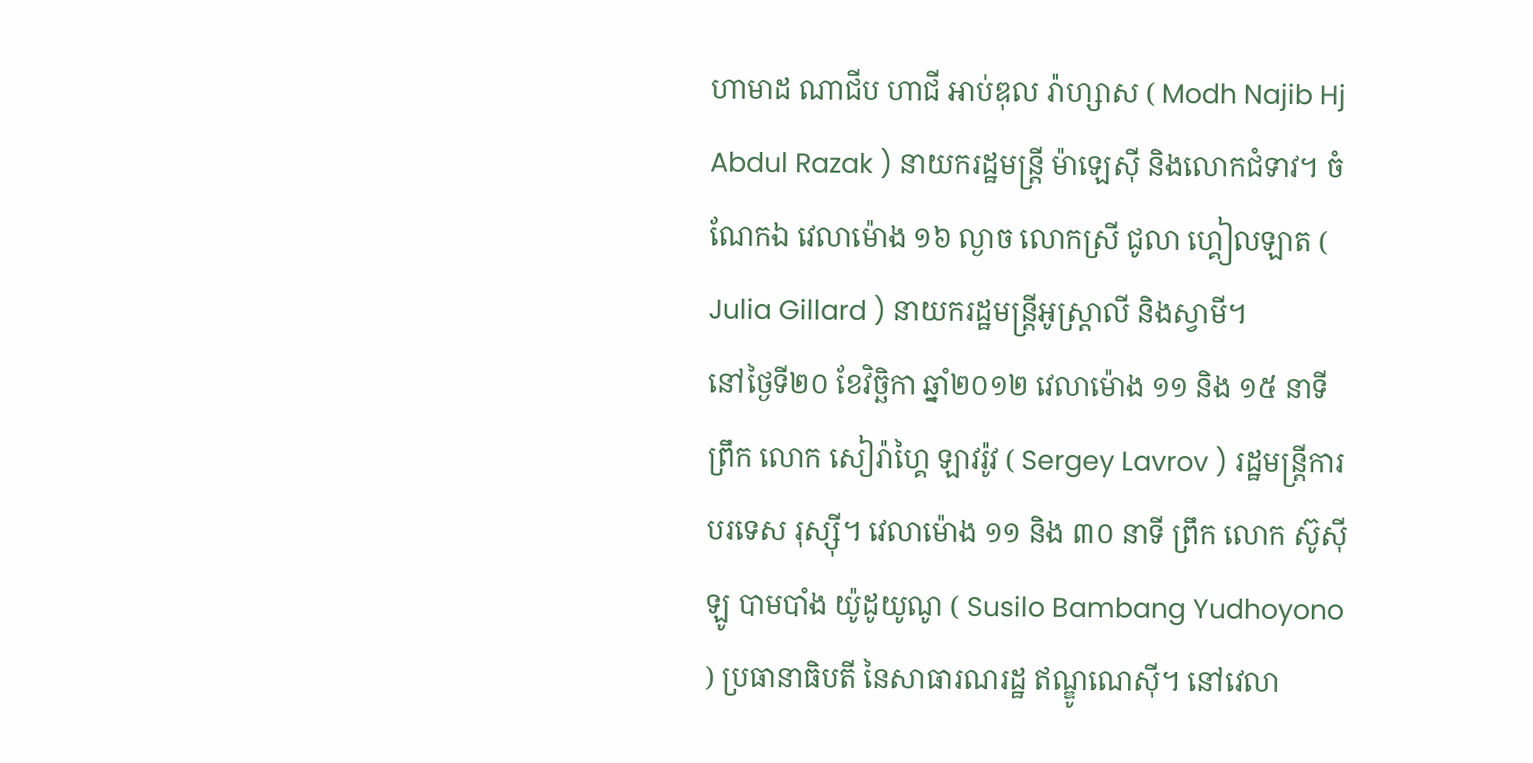ហាមាដ ណាជីប ហាជី អាប់ឌុល រ៉ាហ្សាស ( Modh Najib Hj Abdul Razak ) នាយករដ្ឋមន្ត្រី ម៉ាឡេស៊ី និងលោកជំទាវ។ ចំណែកឯ វេលាម៉ោង ១៦ ល្ងាច លោកស្រី ជូលា ហ្គៀលឡាត ( Julia Gillard ) នាយករដ្ឋមន្ត្រីអូស្ត្រាលី និងស្វាមី។
នៅថ្ងៃទី២០ ខែវិច្ឆិកា ឆ្នាំ២០១២ វេលាម៉ោង ១១ និង ១៥ នាទី ព្រឹក លោក សៀរ៉ាហ្គៃ ឡាវរ៉ូវ ( Sergey Lavrov ) រដ្ឋមន្ត្រីការបរទេស រុស្ស៊ី។ វេលាម៉ោង ១១ និង ៣០ នាទី ព្រឹក លោក ស៊ូស៊ីឡូ បាមបាំង យ៉ូដូយូណូ ( Susilo Bambang Yudhoyono ) ប្រធានាធិបតី នៃសាធារណរដ្ឋ ឥណ្ឌូណេស៊ី។ នៅវេលា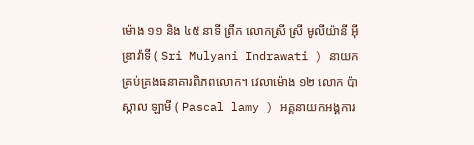ម៉ោង ១១ និង ៤៥ នាទី ព្រឹក លោកស្រី ស្រី មូលីយ៉ានី អ៊ីឌ្រាវ៉ាទី ( Sri Mulyani Indrawati ) នាយកគ្រប់គ្រងធនាគារពិភពលោក។ វេលាម៉ោង ១២ លោក ប៉ាស្កាល ឡាមី ( Pascal lamy ) អគ្គនាយកអង្គការ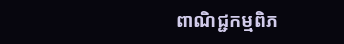ពាណិជ្ជកម្មពិភ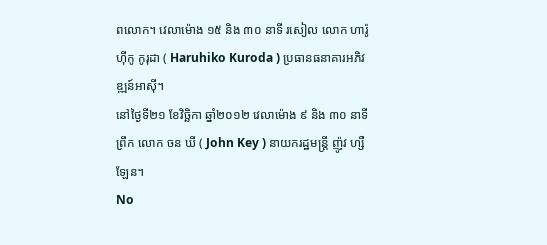ពលោក។ វេលាម៉ោង ១៥ និង ៣០ នាទី រសៀល លោក ហារ៉ូហ៊ីកូ កូរុដា ( Haruhiko Kuroda ) ប្រធានធនាគារអភិវឌ្ឍន៍អាស៊ី។
នៅថ្ងៃទី២១ ខែវិច្ឆិកា ឆ្នាំ២០១២ វេលាម៉ោង ៩ និង ៣០ នាទី ព្រឹក លោក ចន ឃី ( John Key ) នាយករដ្ឋមន្ត្រី ញ៉ូវ ហ្សឺឡែន។
No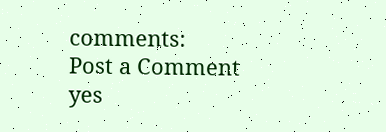comments:
Post a Comment
yes